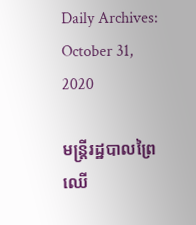Daily Archives: October 31, 2020

មន្ត្រីរដ្ឋបាលព្រៃឈើ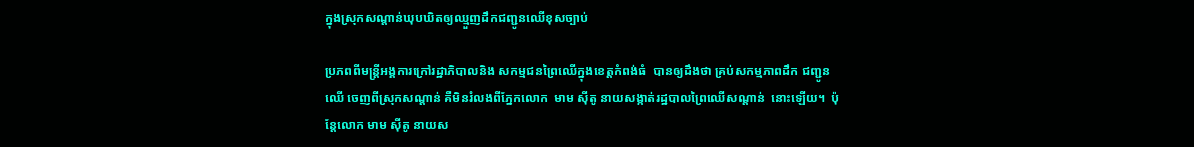ក្នុងស្រុកសណ្តាន់ឃុបឃិតឲ្យឈ្មួញដឹកជញ្ជូនឈើខុសច្បាប់

ប្រភពពីមន្ត្រីអង្គការក្រៅរដ្ឋាភិបាលនិង សកម្មជនព្រៃឈើក្នុងខេត្តកំពង់ធំ  បានឲ្យដឹងថា គ្រប់សកម្មភាពដឹក ជញ្ជូនឈើ ចេញពីស្រុកសណ្តាន់ គឺមិនរំលងពីភ្នែកលោក  មាម ស៊ីតូ នាយសង្កាត់រដ្ឋបាលព្រៃឈើសណ្តាន់  នោះឡើយ។  ប៉ុន្តែលោក មាម ស៊ីតូ នាយស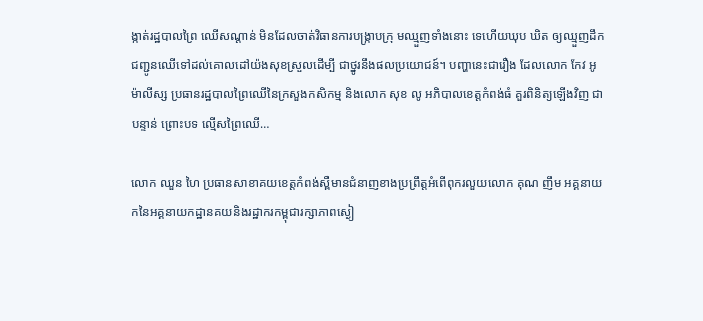ង្កាត់រដ្ឋបាលព្រៃ ឈើសណ្តាន់ មិនដែលចាត់វិធានការបង្ក្រាបក្រុ មឈ្មួញទាំងនោះ ទេហើយឃុប ឃិត ឲ្យឈ្មួញដឹកជញ្ជូនឈើទៅដល់គោលដៅយ៉ងសុខស្រួលដើម្បី ជាថ្នូរនឹងផលប្រយោជន៍។ បញ្ហានេះជារឿង ដែលលោក កែវ អូម៉ាលីស្ស ប្រធានរដ្ឋបាលព្រៃឈើនៃក្រសួងកសិកម្ម និងលោក សុខ លូ អភិបាលខេត្តកំពង់ធំ គួរពិនិត្យឡើងវិញ ជាបន្ទាន់ ព្រោះបទ ល្មើសព្រៃឈើ…

លោក ឈួន ហៃ ប្រធានសាខាគយខេត្តកំពង់ស្ពឺមានជំនាញខាងប្រព្រឹត្តអំពើពុករលួយលោក គុណ ញឹម អគ្គនាយកនៃអគ្គនាយកដ្ឋានគយនិងរដ្ឋាករកម្ពុជារក្សាភាពស្ងៀ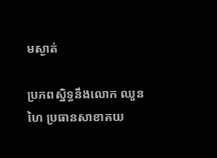មស្ងាត់

ប្រភពស្និទ្ធនឹងលោក ឈួន ហៃ ប្រធានសាខាគយ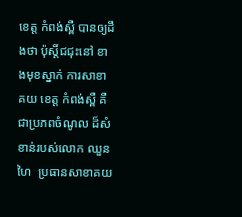ខេត្ត កំពង់ស្ពឺ បានឲ្យដឹងថា ប៉ុស្តិ៍ជជុះនៅ ខាងមុខស្នាក់ ការសាខា គយ ខេត្ត កំពង់ស្ពឺ គឺជាប្រភពចំណូល ដ៏សំខាន់របស់លោក ឈួន ហៃ  ប្រធានសាខាគយ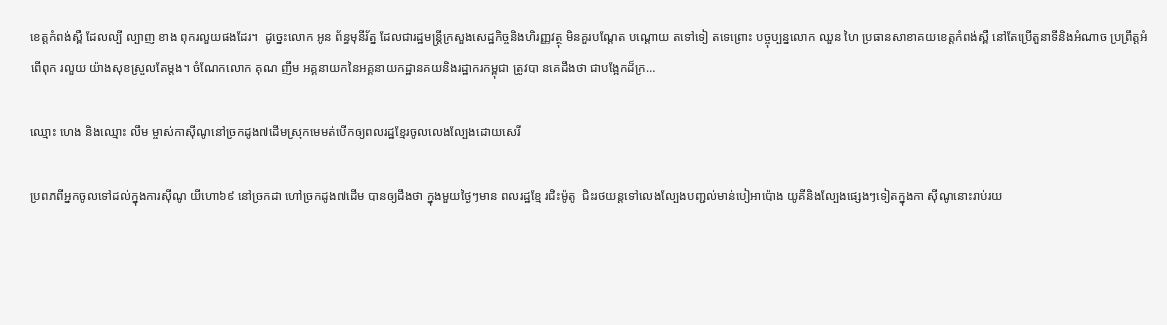ខេត្តកំពង់ស្ពឺ ដែលល្បី ល្បាញ ខាង ពុករលួយផងដែរ។  ដូច្នេះលោក អូន ព័ន្ធមុនីរ័ត្ន ដែលជារដ្ឋមន្ត្រីក្រសួងសេដ្ឋកិច្ចនិងហិរញ្ញវត្ថុ មិនគួរបណ្តែត បណ្តោយ តទៅទៀ តទេព្រោះ បច្ចុប្បន្នលោក ឈួន ហៃ ប្រធានសាខាគយខេត្តកំពង់ស្ពឺ នៅតែប្រើតួនាទីនិងអំណាច ប្រព្រឹត្តអំពើពុក រលួយ យ៉ាងសុខស្រួលតែម្តង។ ចំណែកលោក គុណ ញឹម អគ្គនាយកនៃអគ្គនាយកដ្ឋានគយនិងរដ្ឋាករកម្ពុជា ត្រូវបា នគេដឹងថា ជាបង្អែកដ៏ក្រ…

ឈ្មោះ ហេង និងឈ្មោះ លឹម ម្ចាស់កាស៊ីណូនៅច្រកដូង៧ដើមស្រុកមេមត់បើកឲ្យពលរដ្ឋខ្មែរចូលលេងល្បែងដោយសេរី

ប្រពភពីអ្នកចូលទៅដល់ក្នុងការស៊ីណូ យីហោ៦៩ នៅច្រកដា ហៅច្រកដូង៧ដើម បានឲ្យដឹងថា ក្នុងមួយថ្ងៃៗមាន ពលរដ្ឋខ្មែ រជិះម៉ូតូ  ជិះរថយន្តទៅលេងល្បែងបញ្ជល់មាន់បៀអាប៉ោង យូគីនិងល្បែងផ្សេងៗទៀតក្នុងកា ស៊ីណូនោះរាប់រយ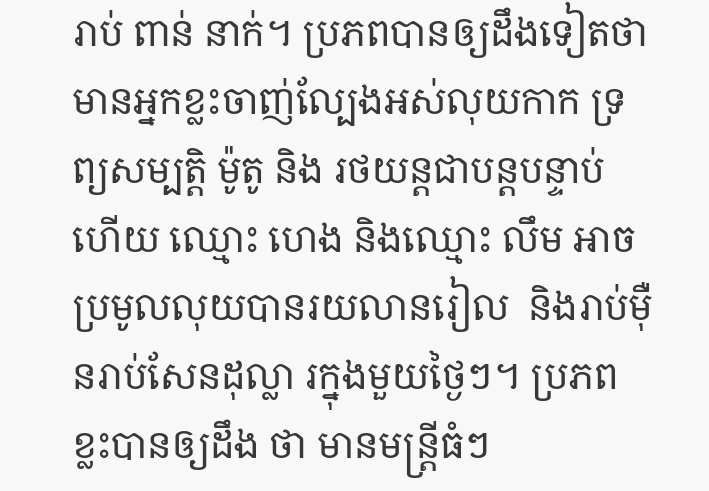រាប់ ពាន់ នាក់។ ប្រភពបានឲ្យដឹងទៀតថា  មានអ្នកខ្លះចាញ់ល្បែងអស់លុយកាក ទ្រព្យសម្បត្តិ ម៉ូតូ និង រថយន្តជាបន្តបន្ទាប់ ហើយ ឈ្មោះ ហេង និងឈ្មោះ លឹម អាចប្រមូលលុយបានរយលានរៀល  និងរាប់ម៉ឺនរាប់សែនដុល្លា រក្នុងមួយថ្ងៃៗ។ ប្រភពខ្លះបានឲ្យដឹង ថា មានមន្ត្រីធំៗ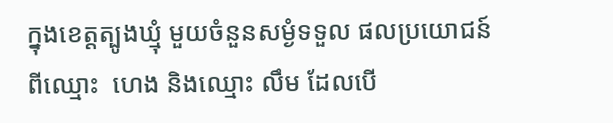ក្នុងខេត្តត្បូងឃ្មុំ មួយចំនួនសម្ងំទទួល ផលប្រយោជន៍ពីឈ្មោះ  ហេង និងឈ្មោះ លឹម ដែលបើ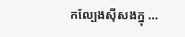កល្បែងស៊ីសងក្នុ …